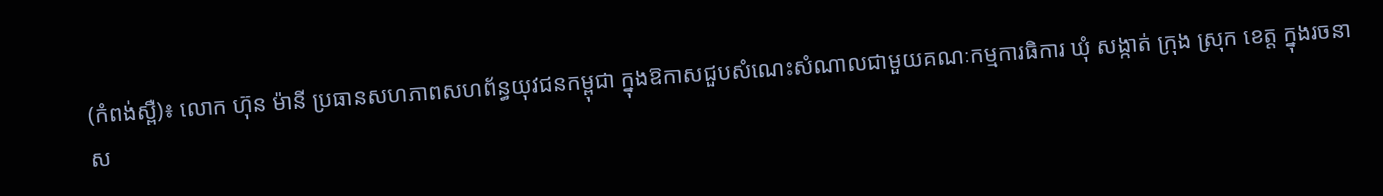(កំពង់ស្ពឺ)៖ លោក ហ៊ុន ម៉ានី ប្រធានសហភាពសហព័ន្ធយុវជនកម្ពុជា ក្នុងឱកាសជួបសំណេះសំណាលជាមួយគណៈកម្មការធិការ ឃុំ សង្កាត់ ក្រុង ស្រុក ខេត្ត ក្នុងរចនាស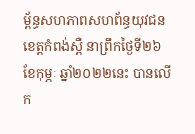ម្ព័ន្ធសហភាពសហព័ន្ធយុវជនខេត្តកំពង់ស្ពឺ នាព្រឹកថ្ងៃទី២៦ ខែកុម្ភៈ ឆ្នាំ២០២២នេះ បានលើក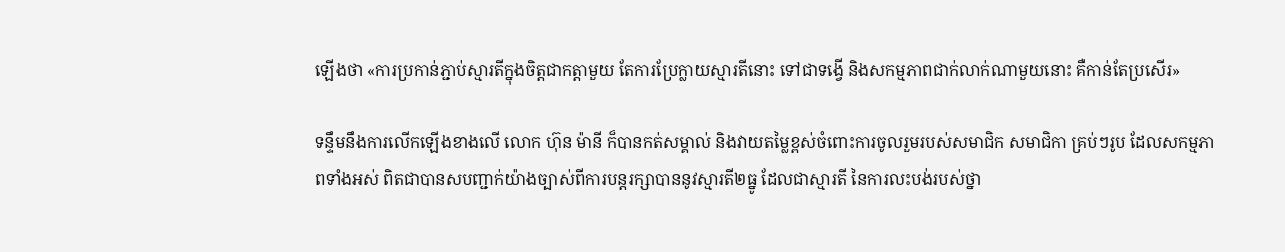ឡើងថា «ការប្រកាន់ភ្ជាប់ស្មារតីក្នុងចិត្តជាកត្តាមួយ តែការប្រែក្លាយស្មារតីនោះ ទៅជាទង្វើ និងសកម្មភាពជាក់លាក់ណាមួយនោះ គឺកាន់តែប្រសើរ»

ទន្ទឹមនឹងការលើកឡើងខាងលើ លោក ហ៊ុន ម៉ានី ក៏បានកត់សម្គាល់ និងវាយតម្លៃខ្ពស់ចំពោះការចូលរួមរបស់សមាជិក សមាជិកា គ្រប់ៗរូប ដែលសកម្មភាពទាំងអស់ ពិតជាបានសបញ្ជាក់យ៉ាងច្បាស់ពីការបន្តរក្សាបាននូវស្មារតី២ធ្នូ ដែលជាស្មារតី នៃការលះបង់របស់ថ្នា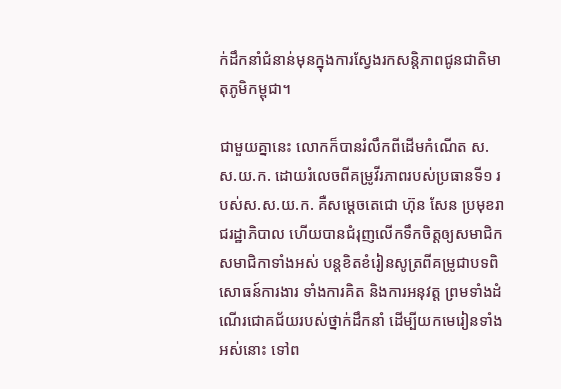ក់ដឹកនាំជំនាន់មុនក្នុងការស្វែងរកសន្តិភាពជូនជាតិមាតុភូមិកម្ពុជា។

ជាមួយគ្នានេះ លោកក៏បានរំលឹកពីដើមកំណើត ស.ស.យ.ក. ដោយរំលេចពីគម្រូវីរភាពរបស់ប្រធានទី១ របស់ស.ស.យ.ក. គឺសម្តេចតេជោ ហ៊ុន សែន ប្រមុខរាជរដ្ឋាភិបាល ហើយបានជំរុញលើកទឹកចិត្ដឲ្យសមាជិក សមាជិកាទាំងអស់ បន្តខិតខំរៀនសូត្រពីគម្រូជាបទពិសោធន៍ការងារ ទាំងការគិត និងការអនុវត្ត ព្រមទាំងដំណើរជោគជ័យរបស់ថ្នាក់ដឹកនាំ ដើម្បីយកមេរៀនទាំងអស់នោះ ទៅព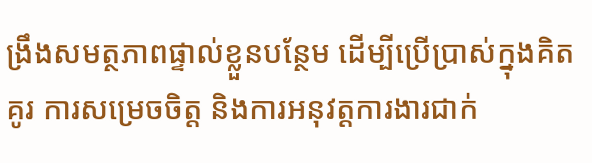ង្រឹងសមត្ថភាពផ្ទាល់ខ្លួនបន្ថែម ដើម្បីប្រើប្រាស់ក្នុងគិតគូរ ការសម្រេចចិត្ត និងការអនុវត្តការងារជាក់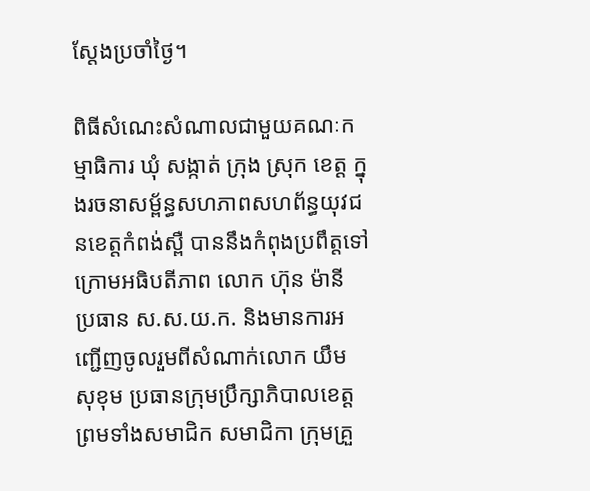ស្តែងប្រចាំថ្ងៃ។

ពិធីសំណេះសំណាលជាមួយគណៈកម្មាធិការ ឃុំ សង្កាត់ ក្រុង ស្រុក ខេត្ត ក្នុងរចនាសម្ព័ន្ធសហភាពសហព័ន្ធយុវជនខេត្តកំពង់ស្ពឺ បាននឹងកំពុងប្រពឹត្តទៅក្រោមអធិបតីភាព លោក ហ៊ុន ម៉ានី ប្រធាន ស.ស.យ.ក. និងមានការអញ្ជើញចូលរួមពីសំណាក់លោក យឹម សុខុម ប្រធានក្រុមប្រឹក្សាភិបាលខេត្ត ព្រមទាំងសមាជិក សមាជិកា ក្រុមគ្រួ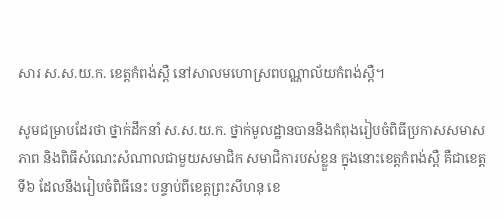សារ ស.ស.យ.ក. ខេត្តកំពង់ស្ពឺ នៅសាលមហោស្រពបណ្ណាល័យកំពង់ស្ពឺ។

សូមជម្រាបដែរថា ថ្នាក់ដឹកនាំ ស.ស.យ.ក. ថ្នាក់មូលដ្ឋានបាននិងកំពុងរៀបចំពិធីប្រកាសសមាសភាព និងពិធីសំណេះសំណាលជាមួយសមាជិក សមាជិការបស់ខ្លួន ក្នុងនោះខេត្តកំពង់ស្ពឺ គឺជាខេត្តទី៦ ដែលនឹងរៀបចំពិធីនេះ បន្ទាប់ពីខេត្តព្រះសីហនុ ខេ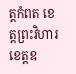ត្តកំពត ខេត្តព្រះវិហារ ខេត្តឧ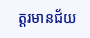ត្តរមានជ័យ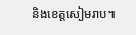និងខេត្តសៀមរាប៕